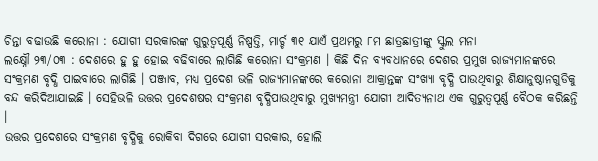ଚିନ୍ତା ବଢାଉଛି କରୋନା : ଯୋଗୀ ସରକାରଙ୍କ ଗୁରୁତ୍ବପୂର୍ଣ୍ଣ ନିଷ୍ପତ୍ତି, ମାର୍ଚ୍ଚ ୩୧ ଯାଏଁ ପ୍ରଥମରୁ ୮ମ ଛାତ୍ରଛାତ୍ରୀଙ୍କୁ ସ୍କୁଲ ମନା
ଲକ୍ଷ୍ନୌ ୨୩/୦୩ : ଦେଶରେ ହୁ ହୁ ହୋଇ ବଢିବାରେ ଲାଗିଛି କରୋନା ସଂକ୍ରମଣ । କିଛି ଦିନ ବ୍ୟବଧାନରେ ଦେଶର ପ୍ରମୁଖ ରାଜ୍ୟମାନଙ୍କରେ ସଂକ୍ରମଣ ବୃଦ୍ଧି ପାଇବାରେ ଲାଗିଛି । ପଞ୍ଜାବ, ମଧ୍ୟ ପ୍ରଦେଶ ଭଳି ରାଜ୍ୟମାନଙ୍କରେ କରୋନା ଆକ୍ରାନ୍ତଙ୍କ ସଂଖ୍ୟା ବୃଦ୍ଧି ପାଉଥିବାରୁ ଶିକ୍ଷାନୁଷ୍ଠାନଗୁଡିକୁ ବନ୍ଦ କରିଦିଆଯାଇଛି । ସେହିଭଳି ଉତ୍ତର ପ୍ରଦେଶଷର ସଂକ୍ରମଣ ବୃଦ୍ଧିପାଉଥିବାରୁ ମୁଖ୍ୟମନ୍ତ୍ରୀ ଯୋଗୀ ଆଦିତ୍ୟନାଥ ଏକ ଗୁରୁତ୍ବପୂର୍ଣ୍ଣ ବୈଠକ କରିଛନ୍ତି ।
ଉତ୍ତର ପ୍ରଦେଶରେ ସଂକ୍ରମଣ ବୃଦ୍ଧିକୁ ରୋକିବା ଦିଗରେ ଯୋଗୀ ସରକାର, ହୋଲି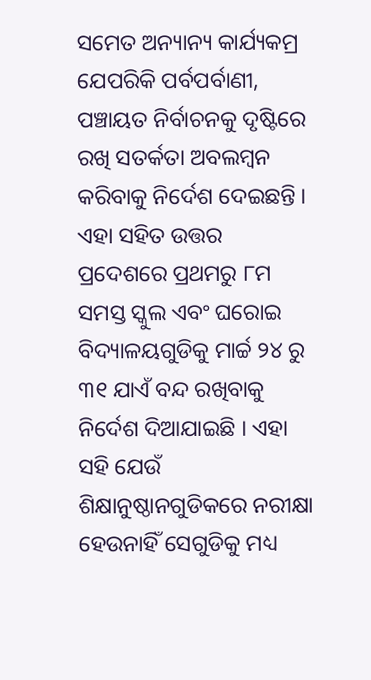ସମେତ ଅନ୍ୟାନ୍ୟ କାର୍ଯ୍ୟକମ୍ର ଯେପରିକି ପର୍ବପର୍ବାଣୀ, ପଞ୍ଚାୟତ ନିର୍ବାଚନକୁ ଦୃଷ୍ଟିରେ ରଖି ସତର୍କତା ଅବଲମ୍ବନ କରିବାକୁ ନିର୍ଦେଶ ଦେଇଛନ୍ତି । ଏହା ସହିତ ଉତ୍ତର ପ୍ରଦେଶରେ ପ୍ରଥମରୁ ୮ମ ସମସ୍ତ ସ୍କୁଲ ଏବଂ ଘରୋଇ ବିଦ୍ୟାଳୟଗୁଡିକୁ ମାର୍ଚ୍ଚ ୨୪ ରୁ ୩୧ ଯାଏଁ ବନ୍ଦ ରଖିବାକୁ ନିର୍ଦେଶ ଦିଆଯାଇଛି । ଏହା ସହି ଯେଉଁ ଶିକ୍ଷାନୁଷ୍ଠାନଗୁଡିକରେ ନରୀକ୍ଷା ହେଉନାହିଁ ସେଗୁଡିକୁ ମଧ୍ୟ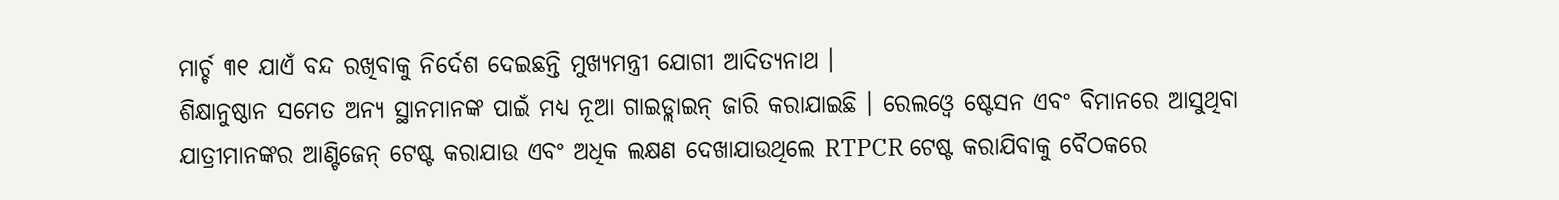ମାର୍ଚ୍ଚ ୩୧ ଯାଏଁ ବନ୍ଦ ରଖିବାକୁ ନିର୍ଦେଶ ଦେଇଛନ୍ତି ମୁଖ୍ୟମନ୍ତ୍ରୀ ଯୋଗୀ ଆଦିତ୍ୟନାଥ ।
ଶିକ୍ଷାନୁଷ୍ଠାନ ସମେତ ଅନ୍ୟ ସ୍ଥାନମାନଙ୍କ ପାଇଁ ମଧ୍ୟ ନୂଆ ଗାଇଡ୍ଲାଇନ୍ ଜାରି କରାଯାଇଛି । ରେଲଓ୍ବେ ଷ୍ଟେସନ ଏବଂ ବିମାନରେ ଆସୁଥିବା ଯାତ୍ରୀମାନଙ୍କର ଆଣ୍ଟିଜେନ୍ ଟେଷ୍ଟ କରାଯାଉ ଏବଂ ଅଧିକ ଲକ୍ଷଣ ଦେଖାଯାଉଥିଲେ RTPCR ଟେଷ୍ଟ କରାଯିବାକୁ ବୈଠକରେ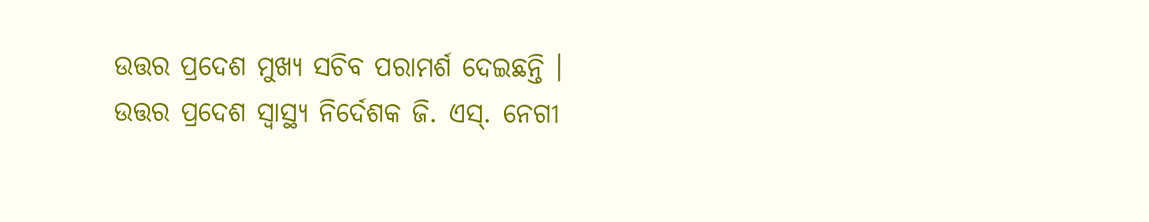ଉତ୍ତର ପ୍ରଦେଶ ମୁଖ୍ୟ ସଚିବ ପରାମର୍ଶ ଦେଇଛନ୍ତି ।
ଉତ୍ତର ପ୍ରଦେଶ ସ୍ବାସ୍ଥ୍ୟ ନିର୍ଦେଶକ ଜି. ଏସ୍. ନେଗୀ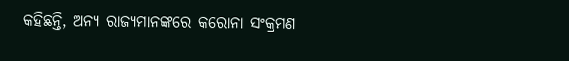କହିଛନ୍ତି, ଅନ୍ୟ ରାଜ୍ୟମାନଙ୍କରେ କରୋନା ସଂକ୍ରମଣ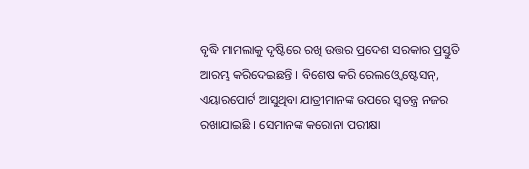ବୃଦ୍ଧି ମାମଲାକୁ ଦୃଷ୍ଟିରେ ରଖି ଉତ୍ତର ପ୍ରଦେଶ ସରକାର ପ୍ରସ୍ତୁତି ଆରମ୍ଭ କରିଦେଇଛନ୍ତି । ବିଶେଷ କରି ରେଲଓ୍ବେ ଷ୍ଟେସନ୍, ଏୟାରପୋର୍ଟ ଆସୁଥିବା ଯାତ୍ରୀମାନଙ୍କ ଉପରେ ସ୍ବତନ୍ତ୍ର ନଜର ରଖାଯାଇଛି । ସେମାନଙ୍କ କରୋନା ପରୀକ୍ଷା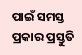ପାଇଁ ସମସ୍ତ ପ୍ରକାର ପ୍ରସ୍ତୁତି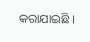କରାଯାଇଛି ।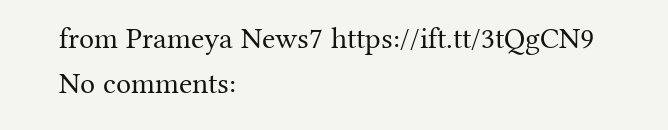from Prameya News7 https://ift.tt/3tQgCN9
No comments: